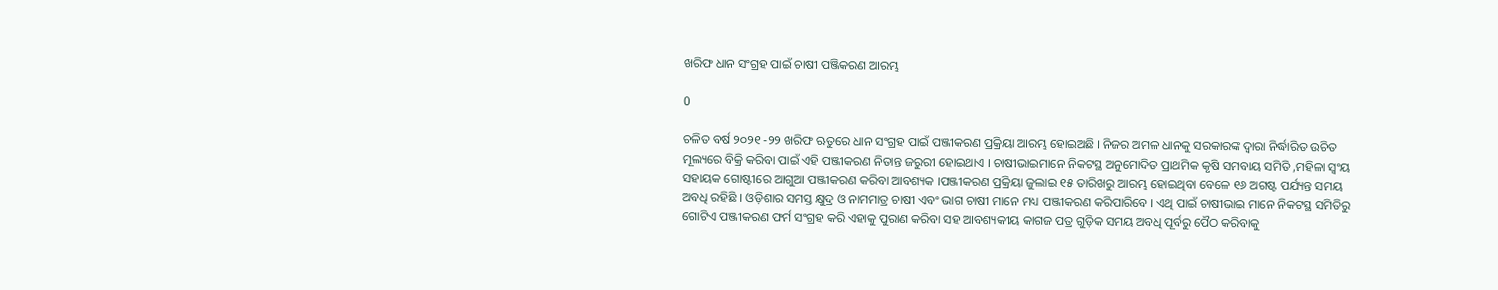ଖରିଫ ଧାନ ସଂଗ୍ରହ ପାଇଁ ଚାଷୀ ପଞ୍ଜିକରଣ ଆରମ୍ଭ

0

ଚଳିତ ବର୍ଷ ୨୦୨୧ -୨୨ ଖରିଫ ଋତୁରେ ଧାନ ସଂଗ୍ରହ ପାଇଁ ପଞ୍ଜୀକରଣ ପ୍ରକ୍ରିୟା ଆରମ୍ଭ ହୋଇଅଛି । ନିଜର ଅମଳ ଧାନକୁ ସରକାରଙ୍କ ଦ୍ଵାରା ନିର୍ଦ୍ଧାରିତ ଉଚିତ ମୂଲ୍ୟରେ ବିକ୍ରି କରିବା ପାଇଁ ଏହି ପଞ୍ଜୀକରଣ ନିତାନ୍ତ ଜରୁରୀ ହୋଇଥାଏ । ଚାଷୀଭାଇମାନେ ନିକଟସ୍ଥ ଅନୁମୋଦିତ ପ୍ରାଥମିକ କୃଷି ସମବାୟ ସମିତି ,ମହିଳା ସ୍ଵଂୟ ସହାୟକ ଗୋଷ୍ଟୀରେ ଆଗୁଆ ପଞ୍ଜୀକରଣ କରିବା ଆବଶ୍ୟକ ।ପଞ୍ଜୀକରଣ ପ୍ରକ୍ରିୟା ଜୁଲାଇ ୧୫ ତାରିଖରୁ ଆରମ୍ଭ ହୋଇଥିବା ବେଳେ ୧୬ ଅଗଷ୍ଟ ପର୍ଯ୍ୟନ୍ତ ସମୟ ଅବଧି ରହିଛି । ଓଡ଼ିଶାର ସମସ୍ତ କ୍ଷୁଦ୍ର ଓ ନାମମାତ୍ର ଚାଷୀ ଏବଂ ଭାଗ ଚାଷୀ ମାନେ ମଧ୍ୟ ପଞ୍ଜୀକରଣ କରିପାରିବେ । ଏଥି ପାଇଁ ଚାଷୀଭାଇ ମାନେ ନିକଟସ୍ଥ ସମିତିରୁ ଗୋଟିଏ ପଞ୍ଜୀକରଣ ଫର୍ମ ସଂଗ୍ରହ କରି ଏହାକୁ ପୁରାଣ କରିବା ସହ ଆବଶ୍ୟକୀୟ କାଗଜ ପତ୍ର ଗୁଡ଼ିକ ସମୟ ଅବଧି ପୂର୍ବରୁ ପୈଠ କରିବାକୁ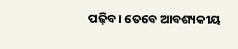ପଢ଼ିବ। ତେବେ ଆବଶ୍ୟକୀୟ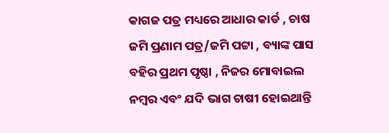କାଗଜ ପତ୍ର ମଧ୍ୟରେ ଆଧାର କାର୍ଡ , ଚାଷ ଜମି ପ୍ରଣାମ ପତ୍ର/ଜମି ପଟ୍ଟା , ବ୍ୟାଙ୍କ ପାସ ବହିର ପ୍ରଥମ ପୃଷ୍ଠା , ନିଜର ମୋବାଇଲ ନମ୍ବର ଏବଂ ଯଦି ଭାଗ ଚାଷୀ ହୋଇଥାନ୍ତି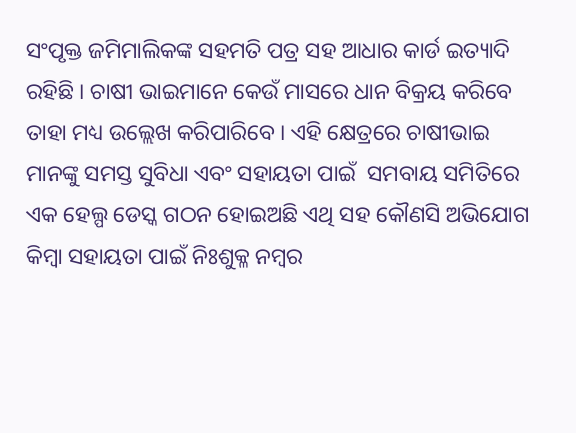ସଂପୃକ୍ତ ଜମିମାଲିକଙ୍କ ସହମତି ପତ୍ର ସହ ଆଧାର କାର୍ଡ ଇତ୍ୟାଦି ରହିଛି । ଚାଷୀ ଭାଇମାନେ କେଉଁ ମାସରେ ଧାନ ବିକ୍ରୟ କରିବେ ତାହା ମଧ୍ୟ ଉଲ୍ଲେଖ କରିପାରିବେ । ଏହି କ୍ଷେତ୍ରରେ ଚାଷୀଭାଇ ମାନଙ୍କୁ ସମସ୍ତ ସୁବିଧା ଏବଂ ସହାୟତା ପାଇଁ  ସମବାୟ ସମିତିରେ ଏକ ହେଲ୍ପ ଡେସ୍କ ଗଠନ ହୋଇଅଛି ଏଥି ସହ କୌଣସି ଅଭିଯୋଗ କିମ୍ବା ସହାୟତା ପାଇଁ ନିଃଶୁକ୍ଳ ନମ୍ବର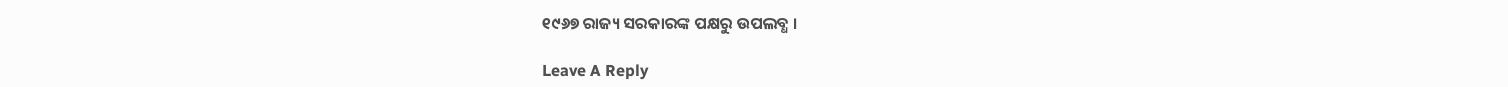୧୯୬୭ ରାଜ୍ୟ ସରକାରଙ୍କ ପକ୍ଷରୁ ଉପଲବ୍ଧ ।

Leave A Reply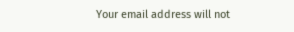Your email address will not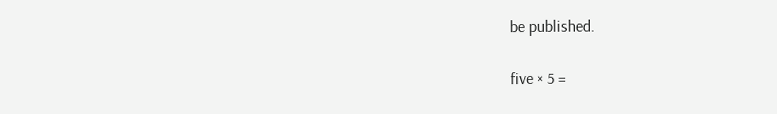be published.

five × 5 =